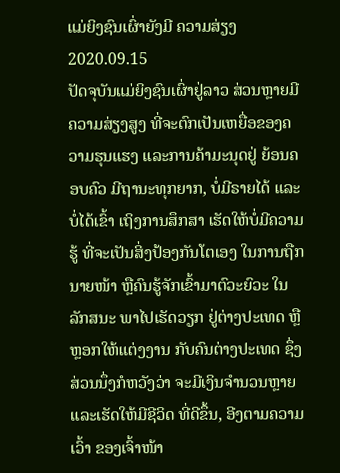ແມ່ຍິງຊົນເຜົ່າຍັງມີ ຄວາມສ່ຽງ
2020.09.15
ປັດຈຸບັນແມ່ຍິງຊົນເຜົ່າຢູ່ລາວ ສ່ວນຫຼາຍມີຄວາມສ່ຽງສູງ ທີ່ຈະຕົກເປັນເຫຍື່ອຂອງຄວາມຮຸນແຮງ ແລະການຄ້າມະນຸດຢູ່ ຍ້ອນຄອບຄົວ ມີຖານະທຸກຍາກ, ບໍ່ມີຣາຍໄດ້ ແລະບໍ່ໄດ້ເຂົ້າ ເຖິງການສຶກສາ ເຮັດໃຫ້ບໍ່ມີຄວາມຮູ້ ທີ່ຈະເປັນສິ່ງປ້ອງກັນໂຕເອງ ໃນການຖືກນາຍໜ້າ ຫຼືຄົນຮູ້ຈັກເຂົ້າມາຕົວະຍົວະ ໃນລັກສນະ ພາໄປເຮັດວຽກ ຢູ່ຕ່າງປະເທດ ຫຼືຫຼອກໃຫ້ແຕ່ງງານ ກັບຄົນຕ່າງປະເທດ ຊຶ່ງສ່ວນນຶ່ງກໍຫວັງວ່າ ຈະມີເງິນຈໍານວນຫຼາຍ ແລະເຮັດໃຫ້ມີຊີວິດ ທີ່ດີຂຶ້ນ, ອີງຕາມຄວາມເວົ້າ ຂອງເຈົ້າໜ້າ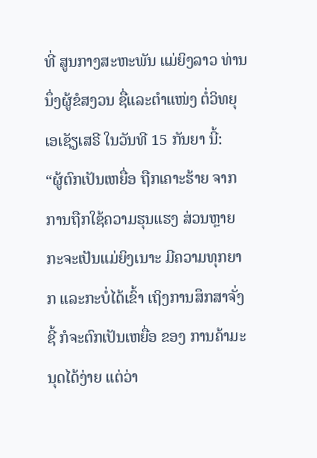ທີ່ ສູນກາງສະຫະພັນ ແມ່ຍິງລາວ ທ່ານນຶ່ງຜູ້ຂໍສງວນ ຊື່ແລະຕໍາແໜ່ງ ຕໍ່ວິທຍຸເອເຊັຽເສຣີ ໃນວັນທີ 15 ກັນຍາ ນີ້:
“ຜູ້ຕົກເປັນເຫຍື່ອ ຖືກເຄາະຮ້າຍ ຈາກການຖືກໃຊ້ຄວາມຮຸນແຮງ ສ່ວນຫຼາຍກະຈະເປັນແມ່ຍິງເນາະ ມີຄວາມທຸກຍາກ ແລະກະບໍ່ໄດ້ເຂົ້າ ເຖິງການສຶກສາຈັ່ງຊີ້ ກໍຈະຕົກເປັນເຫຍື່ອ ຂອງ ການຄ້າມະນຸດໄດ້ງ່າຍ ແຕ່ວ່າ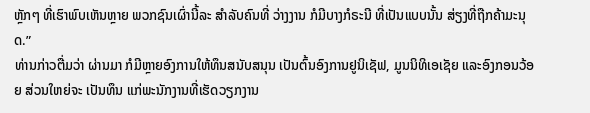ຫຼັກໆ ທີ່ເຮົາພົບເຫັນຫຼາຍ ພວກຊົນເຜົ່ານີ້ລະ ສໍາລັບຄົນທີ່ ວ່າງງານ ກໍມີບາງກໍຣະນີ ທີ່ເປັນແບບນັ້ນ ສ່ຽງທີ່ຖືກຄ້າມະນຸດ.”
ທ່ານກ່າວຕື່ມວ່າ ຜ່ານມາ ກໍມີຫຼາຍອົງການໃຫ້ທຶນສນັບສນຸນ ເປັນຕົ້ນອົງການຢູນິເຊັຟ, ມູນນິທິເອເຊັຍ ແລະອົງກອນວ້ອຍ ສ່ວນໃຫຍ່ຈະ ເປັນທຶນ ແກ່ພະນັກງານທີ່ເຮັດວຽກງານ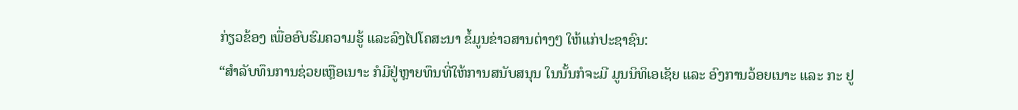ກ່ຽວຂ້ອງ ເພື່ອອົບຮົມຄວາມຮູ້ ແລະລົງໄປໂຄສະນາ ຂໍ້ມູນຂ່າວສານຕ່າງໆ ໃຫ້ແກ່ປະຊາຊົນ:
“ສໍາລັບທຶນການຊ່ວຍເຫຼືອເນາະ ກໍມີຢູ່ຫຼາຍທຶນທີ່ໃຫ້ການສນັບສນຸນ ໃນນັ້ນກໍຈະມີ ມູນນິທິເອເຊັຍ ແລະ ອົງການວ້ອຍເນາະ ແລະ ກະ ຢູ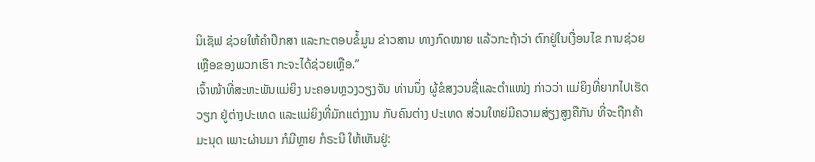ນິເຊັຟ ຊ່ວຍໃຫ້ຄໍາປຶກສາ ແລະກະຕອບຂໍ້ມູນ ຂ່າວສານ ທາງກົດໝາຍ ແລ້ວກະຖ້າວ່າ ຕົກຢູ່ໃນເງື່ອນໄຂ ການຊ່ວຍເຫຼືອຂອງພວກເຮົາ ກະຈະໄດ້ຊ່ວຍເຫຼືອ.”
ເຈົ້າໜ້າທີ່ສະຫະພັນແມ່ຍິງ ນະຄອນຫຼວງວຽງຈັນ ທ່ານນຶ່ງ ຜູ້ຂໍສງວນຊື່ແລະຕໍາແໜ່ງ ກ່າວວ່າ ແມ່ຍິງທີ່ຍາກໄປເຮັດວຽກ ຢູ່ຕ່າງປະເທດ ແລະແມ່ຍິງທີ່ມັກແຕ່ງງານ ກັບຄົນຕ່າງ ປະເທດ ສ່ວນໃຫຍ່ມີຄວາມສ່ຽງສູງຄືກັນ ທີ່ຈະຖືກຄ້າມະນຸດ ເພາະຜ່ານມາ ກໍມີຫຼາຍ ກໍຣະນີ ໃຫ້ເຫັນຢູ່: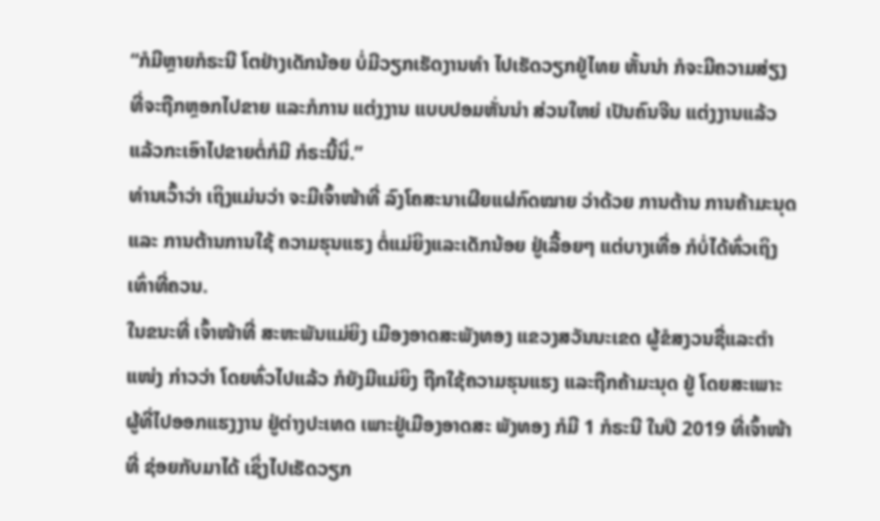“ກໍມີຫຼາຍກໍຣະນີ ໂຕຢ່າງເດັກນ້ອຍ ບໍ່ມີວຽກເຮັດງານທໍາ ໄປເຮັດວຽກຢູ່ໄທຍ ຫັ້ນນ່າ ກໍຈະມີຄວາມສ່ຽງ ທີ່ຈະຖືກຫຼອກໄປຂາຍ ແລະກໍການ ແຕ່ງງານ ແບບປອມຫັ່ນນ່າ ສ່ວນໃຫຍ່ ເປັນຄົນຈີນ ແຕ່ງງານແລ້ວ ແລ້ວກະເອົາໄປຂາຍຕໍ່ກໍມີ ກໍຣະນີ້ນິ່.”
ທ່ານເວົ້າວ່າ ເຖິງແມ່ນວ່າ ຈະມີເຈົ້າໜ້າທີ່ ລົງໂຄສະນາເຜີຍແຜ່ກົດໝາຍ ວ່າດ້ວຍ ການຕ້ານ ການຄ້າມະນຸດ ແລະ ການຕ້ານການໃຊ້ ຄວາມຮຸນແຮງ ຕໍ່ແມ່ຍິງແລະເດັກນ້ອຍ ຢູ່ເລື້ອຍໆ ແຕ່ບາງເທື່ອ ກໍບໍ່ໄດ້ທົ່ວເຖິງເທົ່າທີ່ຄວນ.
ໃນຂນະທີ່ ເຈົ້າໜ້າທີ່ ສະຫະພັນແມ່ຍິງ ເມືອງອາດສະພັງທອງ ແຂວງສວັນນະເຂດ ຜູ້ຂໍສງວນຊື່ແລະຕໍາແໜ່ງ ກ່າວວ່າ ໂດຍທົ່ວໄປແລ້ວ ກໍຍັງມີແມ່ຍິງ ຖືກໃຊ້ຄວາມຮຸນແຮງ ແລະຖືກຄ້າມະນຸດ ຢູ່ ໂດຍສະເພາະ ຜູ້ທີ່ໄປອອກແຮງງານ ຢູ່ຕ່າງປະເທດ ເພາະຢູ່ເມືອງອາດສະ ພັງທອງ ກໍມີ 1 ກໍຣະນີ ໃນປີ 2019 ທີ່ເຈົ້າໜ້າທີ່ ຊ່ອຍກັບມາໄດ້ ເຊິ່ງໄປເຮັດວຽກ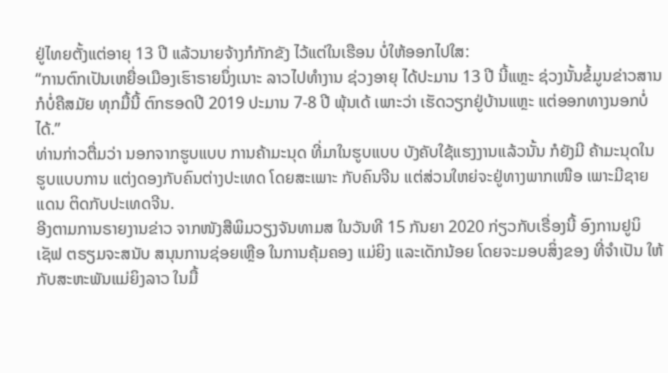ຢູ່ໄທຍຕັ້ງແຕ່ອາຍຸ 13 ປີ ແລ້ວນາຍຈ້າງກໍກັກຂັງ ໄວ້ແຕ່ໃນເຮືອນ ບໍ່ໃຫ້ອອກໄປໃສ:
“ການຕົກເປັນເຫຍື່ອເມືອງເຮົາຣາຍນຶ່ງເນາະ ລາວໄປທໍາງານ ຊ່ວງອາຍຸ ໄດ້ປະມານ 13 ປີ ນີ້ແຫຼະ ຊ່ວງນັ້ນຂໍ້ມູນຂ່າວສານ ກໍບໍ່ຄືສມັຍ ທຸກມື້ນີ້ ຕົກຮອດປີ 2019 ປະມານ 7-8 ປີ ພຸ້ນເດ້ ເພາະວ່າ ເຮັດວຽກຢູ່ບ້ານແຫຼະ ແຕ່ອອກທາງນອກບໍ່ໄດ້.”
ທ່ານກ່າວຕື່ມວ່າ ນອກຈາກຮູບແບບ ການຄ້າມະນຸດ ທີ່ມາໃນຮູບແບບ ບັງຄັບໃຊ້ແຮງງານແລ້ວນັ້ນ ກໍຍັງມີ ຄ້າມະນຸດໃນຮູບແບບການ ແຕ່ງດອງກັບຄົນຕ່າງປະເທດ ໂດຍສະເພາະ ກັບຄົນຈີນ ແຕ່ສ່ວນໃຫຍ່ຈະຢູ່ທາງພາກເໜືອ ເພາະມີຊາຍແດນ ຕິດກັບປະເທດຈີນ.
ອີງຕາມການຣາຍງານຂ່າວ ຈາກໜັງສືພິມວຽງຈັນທາມສ ໃນວັນທີ 15 ກັນຍາ 2020 ກ່ຽວກັບເຣື່ອງນີ້ ອົງການຢູນິເຊັຟ ຕຣຽມຈະສນັບ ສນຸນການຊ່ອຍເຫຼືອ ໃນການຄຸ້ມຄອງ ແມ່ຍິງ ແລະເດັກນ້ອຍ ໂດຍຈະມອບສິ່ງຂອງ ທີ່ຈໍາເປັນ ໃຫ້ກັບສະຫະພັນແມ່ຍິງລາວ ໃນມື້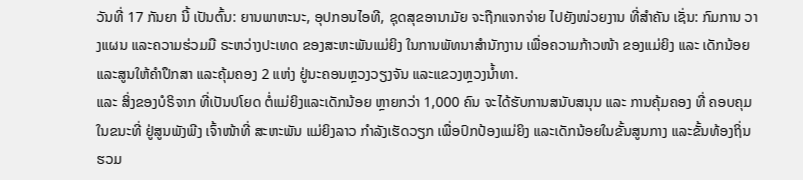ວັນທີ່ 17 ກັນຍາ ນີ້ ເປັນຕົ້ນ: ຍານພາຫະນະ, ອຸປກອນໄອທີ, ຊຸດສຸຂອານາມັຍ ຈະຖືກແຈກຈ່າຍ ໄປຍັງໜ່ວຍງານ ທີ່ສໍາຄັນ ເຊັ່ນ: ກົມການ ວາງແຜນ ແລະຄວາມຮ່ວມມື ຣະຫວ່າງປະເທດ ຂອງສະຫະພັນແມ່ຍິງ ໃນການພັທນາສໍານັກງານ ເພື່ອຄວາມກ້າວໜ້າ ຂອງແມ່ຍິງ ແລະ ເດັກນ້ອຍ ແລະສູນໃຫ້ຄໍາປຶກສາ ແລະຄຸ້ມຄອງ 2 ແຫ່ງ ຢູ່ນະຄອນຫຼວງວຽງຈັນ ແລະແຂວງຫຼວງນໍ້າທາ.
ແລະ ສິ່ງຂອງບໍຣິຈາກ ທີ່ເປັນປໂຍດ ຕໍ່ແມ່ຍິງແລະເດັກນ້ອຍ ຫຼາຍກວ່າ 1,000 ຄົນ ຈະໄດ້ຮັບການສນັບສນຸນ ແລະ ການຄຸ້ມຄອງ ທີ່ ຄອບຄຸມໃນຂນະທີ່ ຢູ່ສູນພັງພີງ ເຈົ້າໜ້າທີ່ ສະຫະພັນ ແມ່ຍິງລາວ ກໍາລັງເຮັດວຽກ ເພື່ອປົກປ້ອງແມ່ຍິງ ແລະເດັກນ້ອຍໃນຂັ້ນສູນກາງ ແລະຂັ້ນທ້ອງຖິ່ນ ຮວມ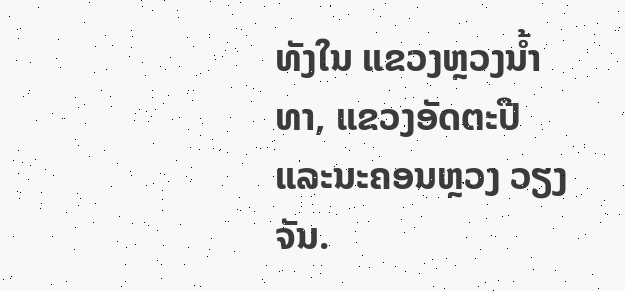ທັງໃນ ແຂວງຫຼວງນໍ້າທາ, ແຂວງອັດຕະປື ແລະນະຄອນຫຼວງ ວຽງຈັນ.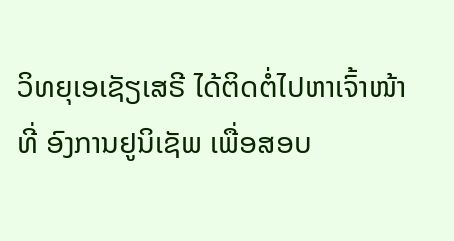ວິທຍຸເອເຊັຽເສຣີ ໄດ້ຕິດຕໍ່ໄປຫາເຈົ້າໜ້າທີ່ ອົງການຢູນິເຊັພ ເພື່ອສອບ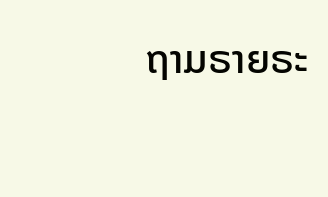ຖາມຣາຍຣະ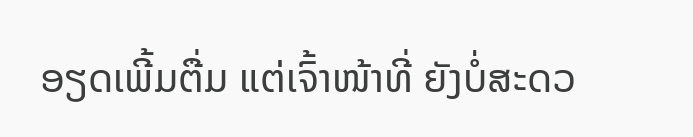ອຽດເພີ້ມຕື່ມ ແຕ່ເຈົ້າໜ້າທີ່ ຍັງບໍ່ສະດວ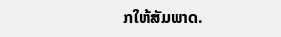ກໃຫ້ສັມພາດ.